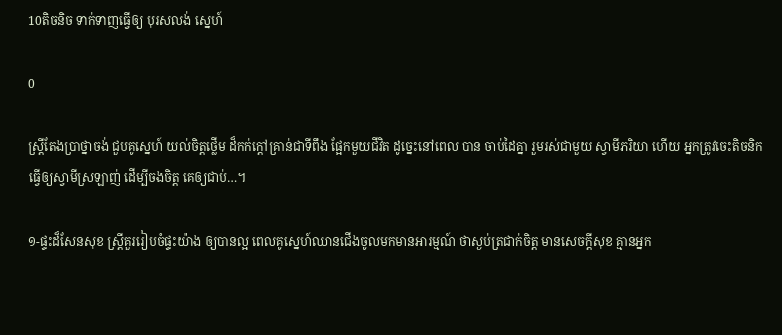10តិចនិច ទាក់ទាញធ្វើឲ្យ បុរសលង់ ស្នេហ៍

0

ស្រ្តីតែងប្រាថ្នាចង់ ជួបគូស្នេហ៍ យល់ចិត្តថ្លើម ដ៏កក់ក្តៅគ្រាន់ជាទីពឹង ផ្អែកមួយជីវិត ដូច្នេះនៅពេល បាន ចាប់ដៃគ្នា រួមរស់ជាមួយ ស្វាមីភរិយា ហើយ អ្នកត្រូវចេះតិចនិក ធ្វើឲ្យស្វាមីស្រឡាញ់ ដើម្បីចងចិត្ត គេឲ្យជាប់…។

១-ផ្ទះដ៏សែនសុខ ស្ត្រីគួររៀបចំផ្ទះយ៉ាង ឲ្យបានល្អ ពេលគូស្នេហ៍ឈានជើងចូលមកមានអារម្មណ៍ ថាស្ងប់ត្រជាក់ចិត្ត មានសេចក្តីសុខ គ្មានអ្នក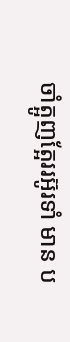ចាំត្អូញត្អែររអ៊ូរទាំ មាន ប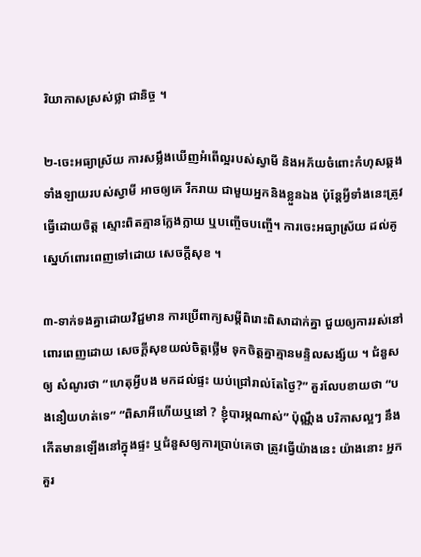រិយាកាសស្រស់ថ្លា ជានិច្ច ។

២-ចេះអធ្យាស្រ័យ ការសម្លឹងឃើញអំពើល្អរបស់ស្វាមី និងអភ័យចំពោះកំហុសឆ្គងទាំងឡាយរបស់ស្វាមី អាចឲ្យគេ រីករាយ ជាមួយអ្នកនិងខ្លួនឯង ប៉ុន្តែអ្វីទាំងនេះត្រូវ ធ្វើដោយចិត្ត ស្មោះពិតគ្មានក្លែងក្លាយ ឬបញ្ចើចបញ្ចើ។ ការចេះអធ្យាស្រ័យ ដល់គូស្នេហ៍ពោរពេញទៅដោយ សេចក្តីសុខ ។

៣-ទាក់ទងគ្នាដោយវិជ្ជមាន ការប្រើពាក្យសម្តីពិរោះពិសាដាក់គ្នា ជួយឲ្យការរស់នៅពោរពេញដោយ សេចក្តីសុខយល់ចិត្តថ្លើម ទុកចិត្តគ្នាគ្មានមន្ទិលសង្ស័យ ។ ជំនួសឲ្យ សំណូរថា “ហេតុអ្វីបង មកដល់ផ្ទះ យប់ជ្រៅរាល់តែថ្ងៃ?” គួរលែបខាយថា “បងនឿយហត់ទេ” “ពិសាអីហើយឬនៅ ? ខ្ញុំបារម្ភណាស់” ប៉ុណ្ណឹង បរិកាសល្អៗ នឹងកើតមានឡើងនៅក្នុងផ្ទះ ឬជំនួសឲ្យការប្រាប់គេថា ត្រូវធ្វើយ៉ាងនេះ យ៉ាងនោះ អ្នកគួរ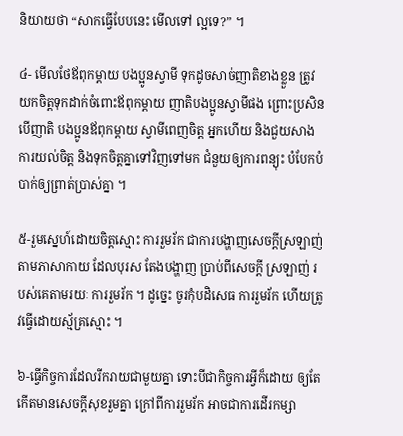និយាយថា “សាកធ្វើបែបនេះ មើលទៅ ល្អទេ?” ។

៤- មើលថែឪពុកម្តាយ បងប្អូនស្វាមី ទុកដូចសាច់ញាតិខាងខ្លួន ត្រូវយកចិត្តទុកដាក់ចំពោះឪពុកម្តាយ ញាតិបងប្អូនស្វាមីផង ព្រោះប្រសិនបើញាតិ បងប្អូនឪពុកម្តាយ ស្វាមីពេញចិត្ត អ្នកហើយ និងជួយសាង ការយល់ចិត្ត និងទុកចិត្តគ្នាទៅវិញទៅមក ជំនួយឲ្យការពន្យុះ បំបែកបំបាក់ឲ្យព្រាត់ប្រាស់គ្នា ។

៥-រួមស្នេហ៍ដោយចិត្តស្មោះ ការរួមរ័ក ជាការបង្ហាញសេចក្តីស្រឡាញ់ តាមភាសាកាយ ដែលបុរស តែងបង្ហាញ ប្រាប់ពីសេចក្តី ស្រឡាញ់ របស់គេតាមរយៈ ការរួមរ័ក ។ ដូច្នេះ ចូរកុំបដិសេធ ការរួមរ័ក ហើយត្រូវធ្វើដោយស្ម័គ្រស្មោះ ។

៦-ធ្វើកិច្ចការដែលរីករាយជាមួយគ្នា ទោះបីជាកិច្ចការអ្វីក៏ដោយ ឲ្យតែកើតមានសេចក្តីសុខរួមគ្នា ក្រៅពីការរួមរ័ក អាចជាការដើរកម្សា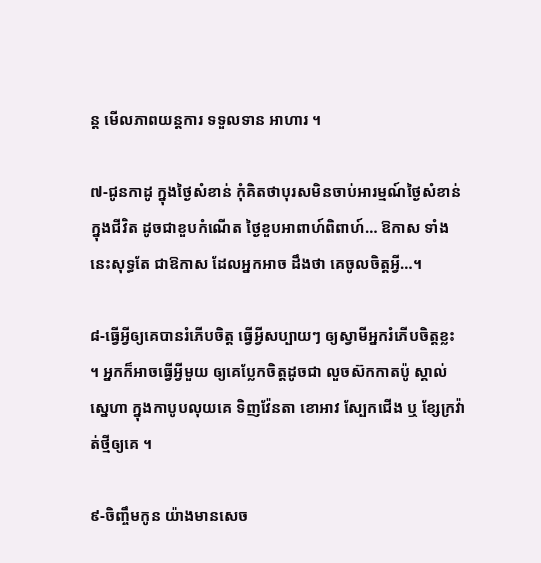ន្ត មើលភាពយន្តការ ទទួលទាន អាហារ ។

៧-ជូនកាដូ ក្នុងថ្ងៃសំខាន់ កុំគិតថាបុរសមិនចាប់អារម្មណ៍ថ្ងៃសំខាន់ក្នុងជីវិត ដូចជាខួបកំណើត ថ្ងៃខួបអាពាហ៍ពិពាហ៍… ឱកាស ទាំងនេះសុទ្ធតែ ជាឱកាស ដែលអ្នកអាច ដឹងថា គេចូលចិត្តអ្វី…។

៨-ធ្វើអ្វីឲ្យគេបានរំភើបចិត្ត ធ្វើអ្វីសប្បាយៗ ឲ្យស្វាមីអ្នករំភើបចិត្តខ្លះ ។ អ្នកក៏អាចធ្វើអ្វីមួយ ឲ្យគេប្លែកចិត្តដូចជា លួចស៊កកាតប៉ូ ស្គាល់ស្នេហា ក្នុងកាបូបលុយគេ ទិញវ៉ែនតា ខោអាវ ស្បែកជើង ឬ ខ្សែក្រវ៉ាត់ថ្មីឲ្យគេ ។

៩-ចិញ្ចឹមកូន យ៉ាងមានសេច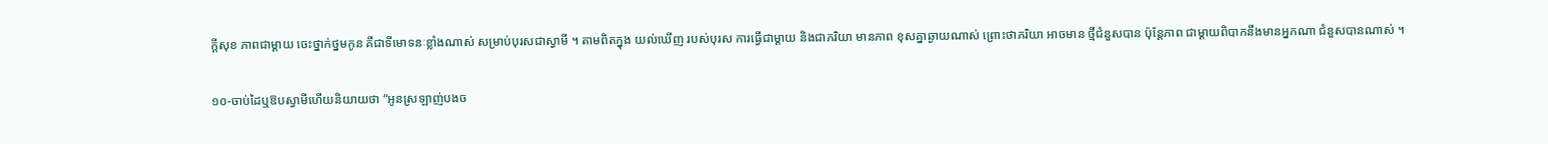ក្តីសុខ ភាពជាម្តាយ ចេះថ្នាក់ថ្នមកូន គឺជាទីមោទនៈខ្លាំងណាស់ សម្រាប់បុរសជាស្វាមី ។ តាមពិតក្នុង យល់ឃើញ របស់បុរស ការធ្វើជាម្តាយ និងជាភរិយា មានភាព ខុសគ្នាឆ្ងាយណាស់ ព្រោះថាភរិយា អាចមាន ថ្មីជំនួសបាន ប៉ុន្តែភាព ជាម្តាយពិបាកនឹងមានអ្នកណា ជំនួសបានណាស់ ។

១០-ចាប់ដៃឬឱបស្វាមីហើយនិយាយថា “អូនស្រឡាញ់បងច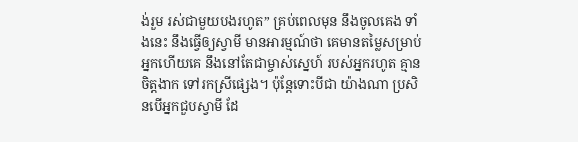ង់រួម រស់ជាមួយបងរហូត” គ្រប់ពេលមុន នឹងចូលគេង ទាំងនេះ នឹងធ្វើឲ្យស្វាមី មានអារម្មណ៍ថា គេមានតម្លៃសម្រាប់អ្នកហើយគេ នឹងនៅតែជាម្ចាស់ស្នេហ៍ របស់អ្នករហូត គ្មានចិត្តងាក ទៅរកស្រីផ្សេង។ ប៉ុន្តែទោះបីជា យ៉ាងណា ប្រសិនបើអ្នកជួបស្វាមី ដែ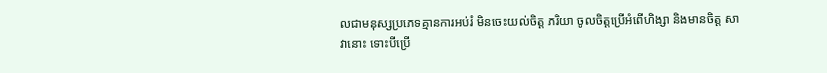លជាមនុស្សប្រភេទគ្មានការអប់រំ មិនចេះយល់ចិត្ត ភរិយា ចូលចិត្តប្រើអំពើហិង្សា និងមានចិត្ត សាវានោះ ទោះបីប្រើ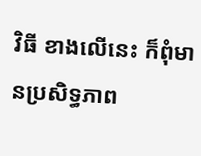វិធី ខាងលើនេះ ក៏ពុំមានប្រសិទ្ធភាព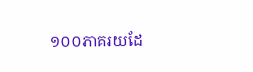១០០ភាគរយដែ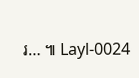រ… ៕ Layl-0024